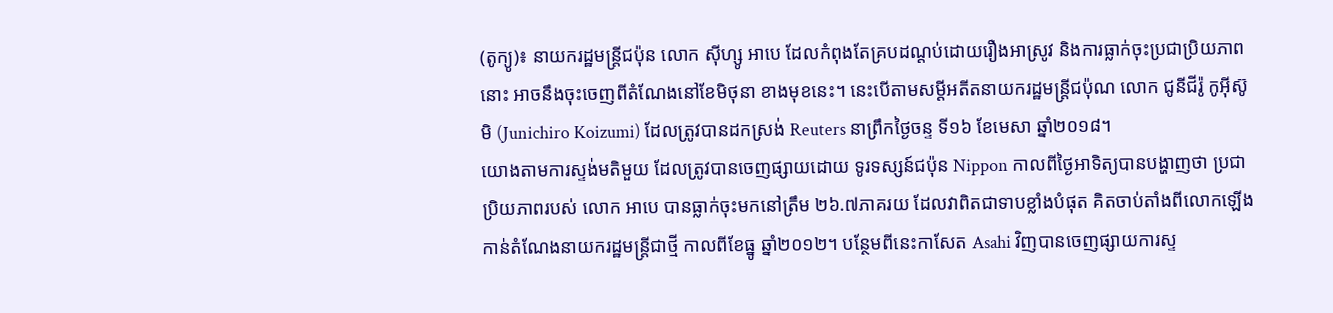(តូក្យូ)៖ នាយករដ្ឋមន្ត្រីជប៉ុន លោក ស៊ីហ្សូ អាបេ ដែលកំពុងតែគ្របដណ្តប់ដោយរឿងអាស្រូវ និងការធ្លាក់ចុះប្រជាប្រិយភាពនោះ អាចនឹងចុះចេញពីតំណែងនៅខែមិថុនា ខាងមុខនេះ។ នេះបើតាមសម្តីអតីតនាយករដ្ឋមន្ត្រីជប៉ុណ លោក ជូនីជីរ៉ូ កូអ៊ីស៊ូមិ (Junichiro Koizumi) ដែលត្រូវបានដកស្រង់ Reuters នាព្រឹកថ្ងៃចន្ទ ទី១៦ ខែមេសា ឆ្នាំ២០១៨។
យោងតាមការស្ទង់មតិមួយ ដែលត្រូវបានចេញផ្សាយដោយ ទូរទស្សន៍ជប៉ុន Nippon កាលពីថ្ងៃអាទិត្យបានបង្ហាញថា ប្រជាប្រិយភាពរបស់ លោក អាបេ បានធ្លាក់ចុះមកនៅត្រឹម ២៦.៧ភាគរយ ដែលវាពិតជាទាបខ្លាំងបំផុត គិតចាប់តាំងពីលោកឡើងកាន់តំណែងនាយករដ្ឋមន្ត្រីជាថ្មី កាលពីខែធ្នូ ឆ្នាំ២០១២។ បន្ថែមពីនេះកាសែត Asahi វិញបានចេញផ្សាយការស្ទ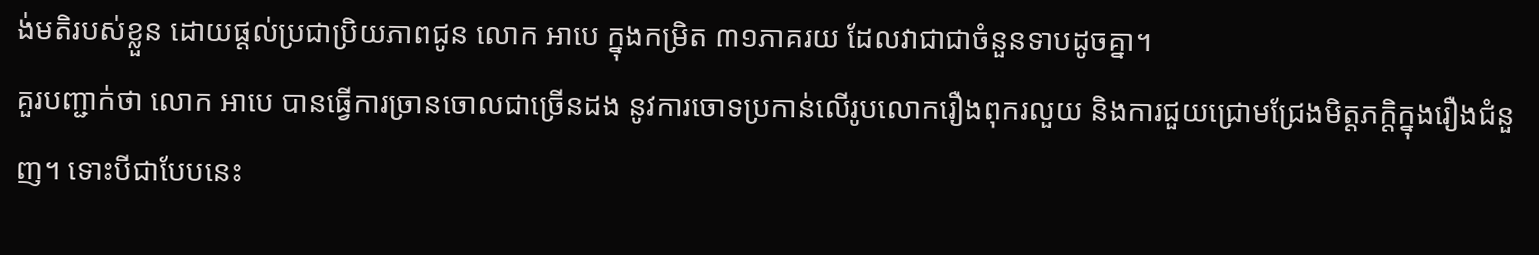ង់មតិរបស់ខ្លួន ដោយផ្តល់ប្រជាប្រិយភាពជូន លោក អាបេ ក្នុងកម្រិត ៣១ភាគរយ ដែលវាជាជាចំនួនទាបដូចគ្នា។
គួរបញ្ជាក់ថា លោក អាបេ បានធ្វើការច្រានចោលជាច្រើនដង នូវការចោទប្រកាន់លើរូបលោករឿងពុករលួយ និងការជួយជ្រោមជ្រែងមិត្តភក្តិក្នុងរឿងជំនួញ។ ទោះបីជាបែបនេះ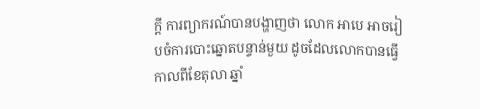ក្តី ការព្យាករណ៍បានបង្ហាញថា លោក អាបេ អាចរៀបចំការបោះឆ្នោតបន្ទាន់មួយ ដូចដែលលោកបានធ្វើកាលពីខែតុលា ឆ្នាំ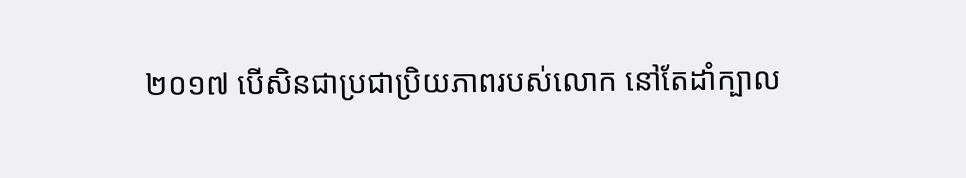២០១៧ បើសិនជាប្រជាប្រិយភាពរបស់លោក នៅតែដាំក្បាល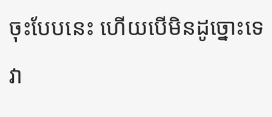ចុះបែបនេះ ហើយបើមិនដូច្នោះទេ វា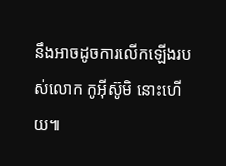នឹងអាចដូចការលើកឡើងរបស់លោក កូអ៊ីស៊ូមិ នោះហើយ៕